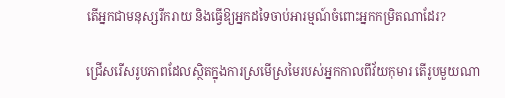តើអ្នកជាមនុស្សរីករាយ និងធ្វើឱ្យអ្នកដទៃចាប់អារម្មណ៍ចំពោះអ្នកកម្រិតណាដែរ?

ជ្រើសរើសរូបភាពដែលស្ថិតក្នុងការស្រមើស្រមៃរបស់អ្នកកាលពីវ័យកុមារ តើរូបមួយណា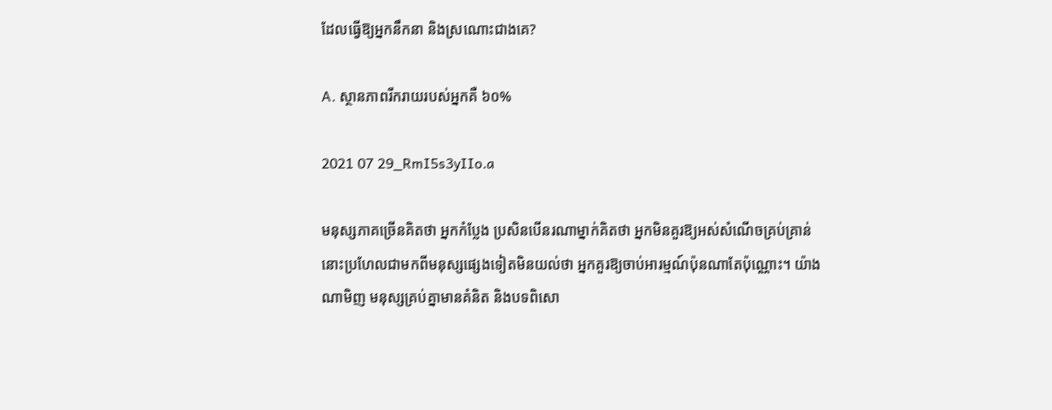ដែលធ្វើឱ្យអ្នកនឹកនា និងស្រណោះជាងគេ?

A. ស្ថានភាពរីករាយរបស់អ្នកគឺ ៦០%

2021 07 29_RmI5s3yIIo.a

មនុស្សភាគច្រើនគិតថា អ្នកកំប្លែង ប្រសិនបើនរណាម្នាក់គិតថា អ្នកមិនគួរឱ្យអស់សំណើចគ្រប់គ្រាន់នោះប្រហែលជាមកពីមនុស្សផ្សេងទៀតមិនយល់ថា អ្នកគួរឱ្យចាប់អារម្មណ៍ប៉ុនណាតែប៉ុណ្ណោះ។ យ៉ាងណាមិញ មនុស្សគ្រប់គ្នាមានគំនិត និងបទពិសោ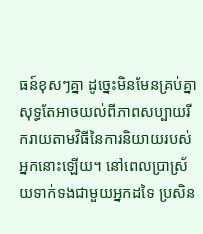ធន៍ខុសៗគ្នា ដូច្នេះមិនមែនគ្រប់គ្នាសុទ្ធតែអាចយល់ពីភាពសប្បាយរីករាយតាមវិធីនៃការនិយាយរបស់អ្នកនោះឡើយ។ នៅពេលប្រាស្រ័យទាក់ទងជាមួយអ្នកដទៃ ប្រសិន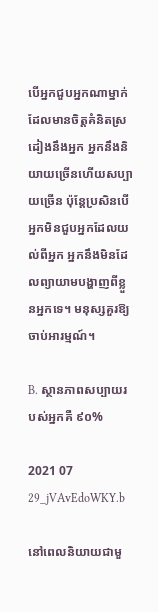បើអ្នកជួបអ្នកណាម្នាក់ដែលមានចិត្តគំនិតស្រដៀងនឹងអ្នក អ្នកនឹងនិយាយច្រើនហើយសប្បាយច្រើន ប៉ុន្តែប្រសិនបើអ្នកមិនជួបអ្នកដែលយល់ពីអ្នក អ្នកនឹងមិនដែលព្យាយាមបង្ហាញពីខ្លួនអ្នកទេ។ មនុស្សគួរឱ្យចាប់អារម្មណ៍។

B. ស្ថានភាពសប្បាយរបស់អ្នកគឺ ៩០%

2021 07 29_jVAvEdoWKY.b

នៅពេលនិយាយជាមួ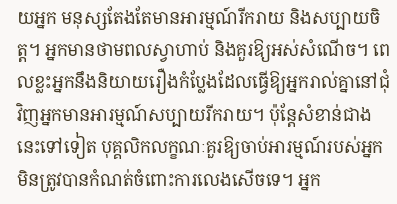យអ្នក មនុស្សតែងតែមានអារម្មណ៍រីករាយ និងសប្បាយចិត្ត។ អ្នកមានថាមពលស្វាហាប់ និងគួរឱ្យអស់សំណើច។ ពេលខ្លះអ្នកនឹងនិយាយរឿងកំប្លែងដែលធ្វើឱ្យអ្នករាល់គ្នានៅជុំវិញអ្នកមានអារម្មណ៍សប្បាយរីករាយ។ ប៉ុន្តែសំខាន់ជាងនេះទៅទៀត បុគ្គលិកលក្ខណៈគួរឱ្យចាប់អារម្មណ៍របស់អ្នក មិនត្រូវបានកំណត់ចំពោះការលេងសើចទេ។ អ្នក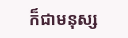ក៏ជាមនុស្ស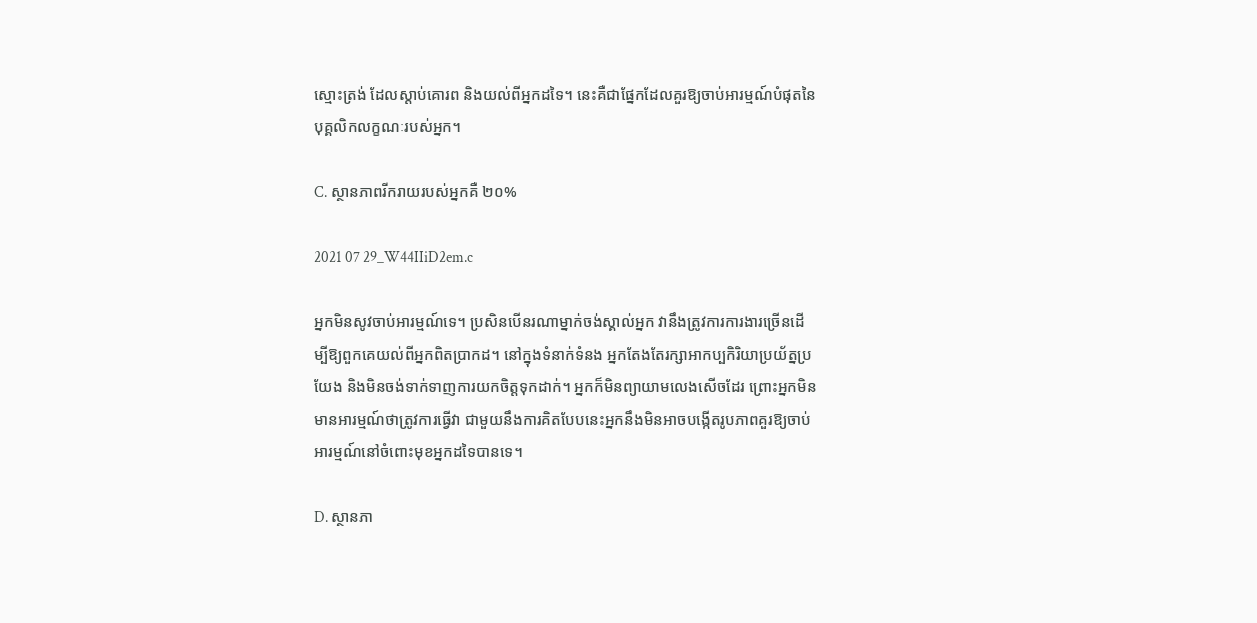ស្មោះត្រង់ ដែលស្តាប់គោរព និងយល់ពីអ្នកដទៃ។ នេះគឺជាផ្នែកដែលគួរឱ្យចាប់អារម្មណ៍បំផុតនៃបុគ្គលិកលក្ខណៈរបស់អ្នក។

C. ស្ថានភាពរីករាយរបស់អ្នកគឺ ២០%

2021 07 29_W44IIiD2em.c

អ្នកមិនសូវចាប់អារម្មណ៍ទេ។ ប្រសិនបើនរណាម្នាក់ចង់ស្គាល់អ្នក វានឹងត្រូវការការងារច្រើនដើម្បីឱ្យពួកគេយល់ពីអ្នកពិតប្រាកដ។ នៅក្នុងទំនាក់ទំនង អ្នកតែងតែរក្សាអាកប្បកិរិយាប្រយ័ត្នប្រយែង និងមិនចង់ទាក់ទាញការយកចិត្តទុកដាក់។ អ្នកក៏មិនព្យាយាមលេងសើចដែរ ព្រោះអ្នកមិនមានអារម្មណ៍ថាត្រូវការធ្វើវា ជាមួយនឹងការគិតបែបនេះអ្នកនឹងមិនអាចបង្កើតរូបភាពគួរឱ្យចាប់អារម្មណ៍នៅចំពោះមុខអ្នកដទៃបានទេ។

D. ស្ថានភា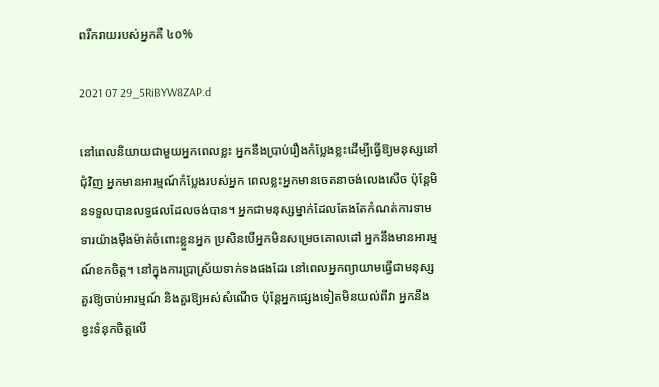ពរីករាយរបស់អ្នកគឺ ៤០%

2021 07 29_5RiBYW8ZAP.d

នៅពេលនិយាយជាមួយអ្នកពេលខ្លះ អ្នកនឹងប្រាប់រឿងកំប្លែងខ្លះដើម្បីធ្វើឱ្យមនុស្សនៅជុំវិញ អ្នកមានអារម្មណ៍កំប្លែងរបស់អ្នក ពេលខ្លះអ្នកមានចេតនាចង់លេងសើច ប៉ុន្តែមិនទទួលបានលទ្ធផលដែលចង់បាន។ អ្នកជាមនុស្សម្នាក់ដែលតែងតែកំណត់ការទាមទារយ៉ាងម៉ឺងម៉ាត់ចំពោះខ្លួនអ្នក ប្រសិនបើអ្នកមិនសម្រេចគោលដៅ អ្នកនឹងមានអារម្មណ៍ខកចិត្ត។ នៅក្នុងការប្រាស្រ័យទាក់ទងផងដែរ នៅពេលអ្នកព្យាយាមធ្វើជាមនុស្សគួរឱ្យចាប់អារម្មណ៍ និងគួរឱ្យអស់សំណើច ប៉ុន្តែអ្នកផ្សេងទៀតមិនយល់ពីវា អ្នកនឹងខ្វះទំនុកចិត្តលើ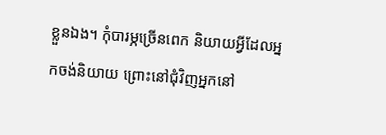ខ្លួនឯង។ កុំបារម្ភច្រើនពេក និយាយអ្វីដែលអ្នកចង់និយាយ ព្រោះនៅជុំវិញអ្នកនៅ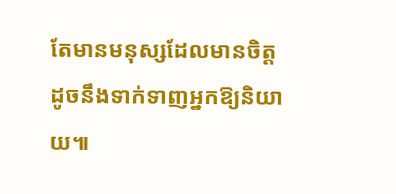តែមានមនុស្សដែលមានចិត្តដូចនឹងទាក់ទាញអ្នកឱ្យនិយាយ៕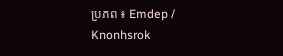ប្រភព ៖ Emdep / Knonhsrok